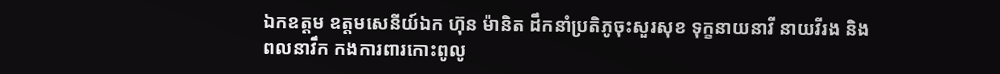ឯកឧត្តម ឧត្តមសេនីយ៍ឯក ហ៊ុន ម៉ានិត ដឹកនាំប្រតិភូចុះសួរសុខ ទុក្ខនាយនាវី នាយវីរង និងពលនាវឹក កងការពារកោះពូលូ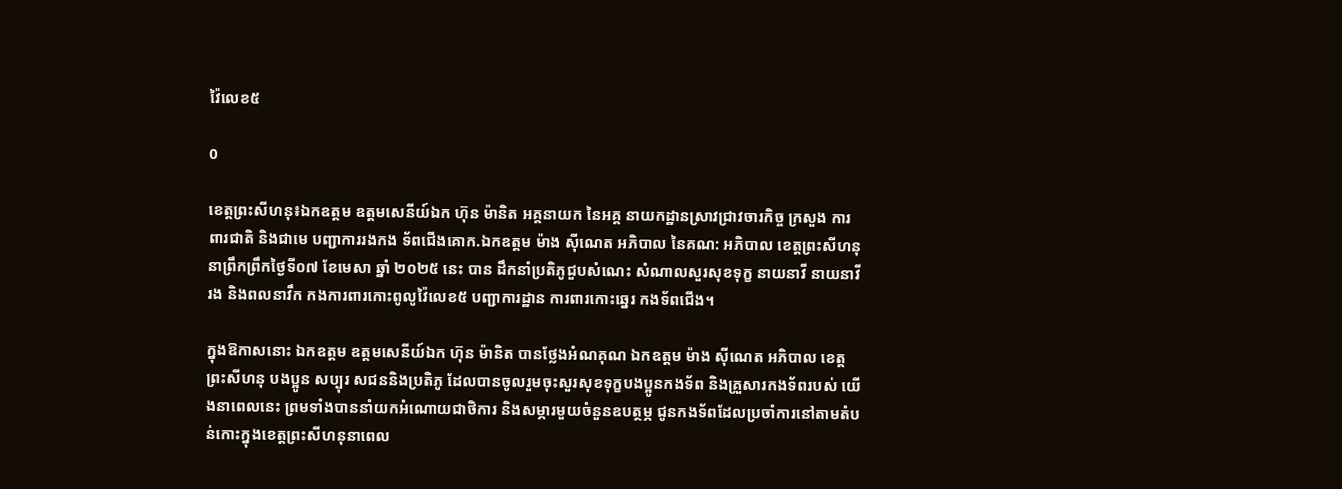វ៉ៃលេខ៥

0

ខេត្តព្រះសីហនុ៖ឯកឧត្តម ឧត្តមសេនីយ៍ឯក ហ៊ុន ម៉ានិត អគ្គនាយក នៃអគ្គ នាយកដ្ឋានស្រាវជ្រាវចារកិច្ច ក្រសួង ការពារជាតិ និងជាមេ បញ្ជាការរងកង ទ័ពជើងគោក.ឯកឧត្តម ម៉ាង ស៊ីណេត អភិបាល នៃគណ: អភិបាល ខេត្តព្រះសីហនុនាព្រឹកព្រឹកថ្ងៃទី០៧ ខែមេសា ឆ្នាំ ២០២៥ នេះ បាន ដឹកនាំប្រតិភូជួបសំណេះ សំណាលសួរសុខទុក្ខ នាយនាវី នាយនាវីរង និងពលនាវឹក កងការពារកោះពូលូវ៉ៃលេខ៥ បញ្ជាការដ្ឋាន ការពារកោះឆ្នេរ កងទ័ពជើង។

ក្នុងឱកាសនោះ ឯកឧត្តម ឧត្តមសេនីយ៍ឯក ហ៊ុន ម៉ានិត បានថ្លែងអំណគុណ ឯកឧត្តម ម៉ាង ស៊ីណេត អភិបាល ខេត្តព្រះសីហនុ បងប្អូន សប្បុរ សជននិងប្រតិភូ ដែលបានចូលរួមចុះសួរសុខទុក្ខបងប្អូនកងទ័ព និងគ្រួសារកងទ័ពរបស់ យើងនាពេលនេះ ព្រមទាំងបាននាំយកអំណោយជាថិការ និងសម្ភារមួយចំនួនឧបត្ថម្ភ ជូនកងទ័ពដែលប្រចាំការនៅតាមតំបន់កោះក្នុងខេត្តព្រះសីហនុនាពេល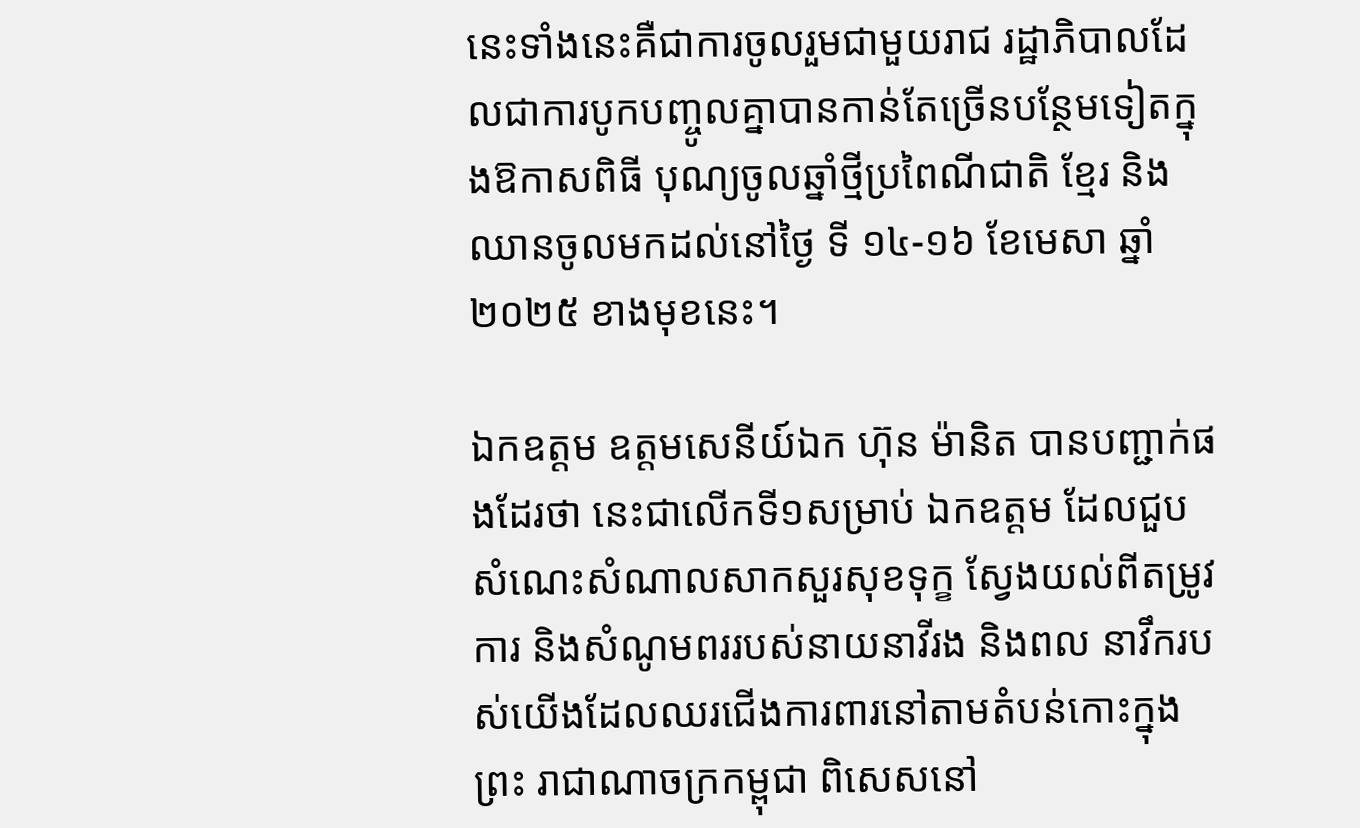នេះទាំងនេះគឺជាការចូលរួមជាមួយរាជ រដ្ឋាភិបាលដែលជាការបូកបញ្ចូលគ្នាបានកាន់តែច្រើនបន្ថែមទៀតក្នុងឱកាសពិធី បុណ្យចូលឆ្នាំថ្មីប្រពៃណីជាតិ ខ្មែរ និងឈានចូលមកដល់នៅថ្ងៃ ទី ១៤-១៦ ខែមេសា ឆ្នាំ២០២៥ ខាងមុខនេះ។

ឯកឧត្តម ឧត្តមសេនីយ៍ឯក ហ៊ុន ម៉ានិត បានបញ្ជាក់ផងដែរថា នេះជាលើកទី១សម្រាប់ ឯកឧត្តម ដែលជួបសំណេះសំណាលសាកសួរសុខទុក្ខ ស្វែងយល់ពីតម្រូវការ និងសំណូមពររបស់នាយនាវីរង និងពល នាវឹករបស់យើងដែលឈរជើងការពារនៅតាមតំបន់កោះក្នុងព្រះ រាជាណាចក្រកម្ពុជា ពិសេសនៅ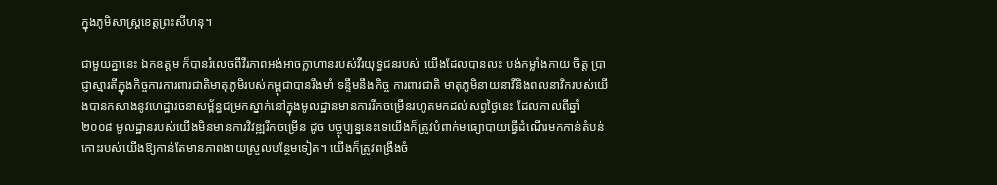ក្នុងភូមិសាស្ត្រខេត្តព្រះសីហនុ។

ជាមួយគ្នានេះ ឯកឧត្តម ក៏បានរំលេចពីវីរភាពអង់អាចក្លាហានរបស់វីរយុទ្ធជនរបស់ យើងដែលបានលះ បង់កម្លាំងកាយ ចិត្ត ប្រាជ្ញាស្មារតីក្នុងកិច្ចការការពារជាតិមាតុភូមិរបស់កម្ពុជាបានរឹងមាំ ទន្ទឹមនឹងកិច្ច ការពារជាតិ មាតុភូមិនាយនាវីនិងពលនាវិករបស់យើងបានកសាងនូវហេដ្ឋារចនាសម្ព័ន្ធជម្រកស្នាក់នៅក្នុងមូលដ្ឋានមានការរីកចម្រើនរហូតមកដល់សព្វថ្ងៃនេះ ដែលកាលពីឆ្នាំ២០០៨ មូលដ្ឋានរបស់យើងមិនមានការវិវឌ្ឍរីកចម្រើន ដូច បច្ចុប្បន្ននេះទេយើងក៏ត្រូវបំពាក់មធ្យោបាយធ្វើដំណើរមកកាន់តំបន់កោះរបស់យើងឱ្យកាន់តែមានភាពងាយស្រួលបន្ថែមទៀត។ យើងក៏ត្រូវពង្រឹងចំ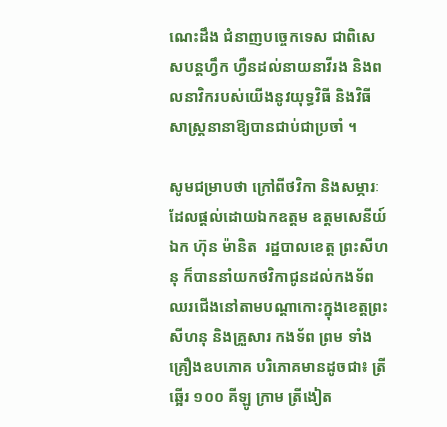ណេះដឹង ជំនាញបច្ចេកទេស ជាពិសេសបន្តហ្វឹក ហ្វឺនដល់នាយនាវីរង និងពលនាវិករបស់យើងនូវយុទ្ធវិធី និងវិធីសាស្ត្រនានាឱ្យបានជាប់ជាប្រចាំ ។

សូមជម្រាបថា ក្រៅពីថវិកា និងសម្ភារៈដែលផ្តល់ដោយឯកឧត្តម ឧត្តមសេនីយ៍ឯក ហ៊ុន ម៉ានិត  រដ្ឋបាលខេត្ត ព្រះសីហនុ ក៏បាននាំយកថវិកាជូនដល់កងទ័ពឈរជើងនៅតាមបណ្តាកោះក្នុងខេត្តព្រះ សីហនុ និងគ្រួសារ កងទ័ព ព្រម ទាំងគ្រឿងឧបភោគ បរិភោគមានដូចជា៖ ត្រីឆ្អើរ ១០០ គីឡូ ក្រាម ត្រីងៀត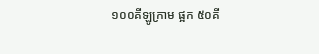១០០គីឡូក្រាម ផ្អក ៥០គី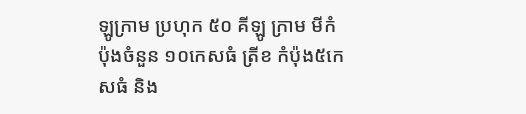ឡូក្រាម ប្រហុក ៥០ គីឡូ ក្រាម មីកំប៉ុងចំនួន ១០កេសធំ ត្រីខ កំប៉ុង៥កេសធំ និង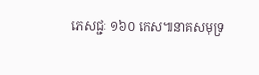ភេសជ្ជៈ ១៦០ កេស៕នាគសមុទ្រ